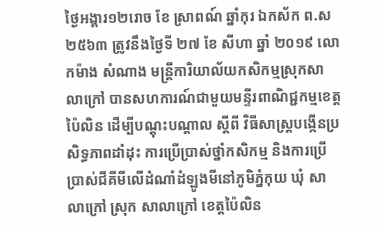ថ្ងៃអង្គារ១២រោច ខែ ស្រាពណ៍ ឆ្នាំកុរ ឯកស័ក ព.ស ២៥៦៣ ត្រូវនឹងថ្ងៃទី ២៧ ខែ សីហា ឆ្នាំ ២០១៩ លោកម៉ាង សំណាង មន្រ្តីការិយាល័យកសិកម្មស្រុកសាលាក្រៅ បានសហការណ៍ជាមួយមន្ទីរពាណិជ្ជកម្មខេត្តប៉ៃលិន ដើម្បីបណ្តុះបណ្តាល ស្តីពី វិធីសាស្រ្តបង្កើនប្រសិទ្ធភាពដាំដុះ ការប្រើប្រាស់ថ្នាំកសិកម្ម និងការប្រើប្រាស់ជីគីមីលើដំណាំដំឡូងមីនៅភូមិភ្នំកុយ ឃុំ សាលាក្រៅ ស្រុក សាលាក្រៅ ខេត្តប៉ៃលិន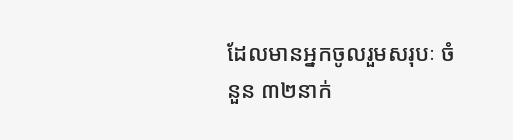ដែលមានអ្នកចូលរួមសរុបៈ ចំនួន ៣២នាក់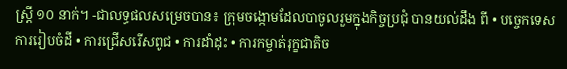ស្រ្ដី ១០ នាក់។ -ជាលទ្ធផលសម្រេចបាន៖ ក្រុមចង្កោមដែលបាចូលរួមក្នុងកិច្ចប្រជុំ បានយល់ដឹង ពី • បច្ចេកទេសការរៀបចំដី • ការជ្រើសរើសពូជ • ការដាំដុះ • ការកម្ចាត់រុក្ខជាតិច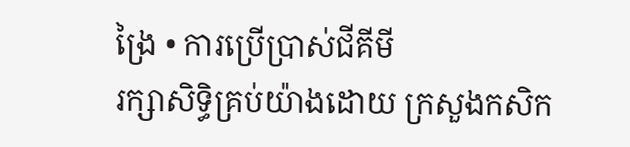ង្រៃ • ការប្រើប្រាស់ជីគីមី
រក្សាសិទិ្ធគ្រប់យ៉ាងដោយ ក្រសួងកសិក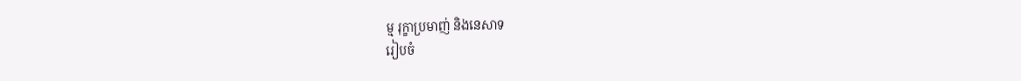ម្ម រុក្ខាប្រមាញ់ និងនេសាទ
រៀបចំ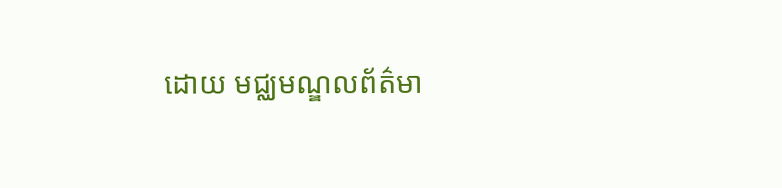ដោយ មជ្ឈមណ្ឌលព័ត៌មា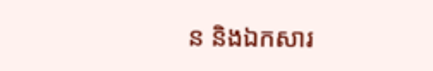ន និងឯកសារ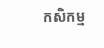កសិកម្ម